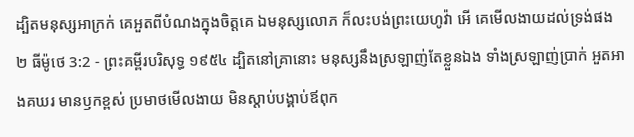ដ្បិតមនុស្សអាក្រក់ គេអួតពីបំណងក្នុងចិត្តគេ ឯមនុស្សលោភ ក៏លះបង់ព្រះយេហូវ៉ា អើ គេមើលងាយដល់ទ្រង់ផង
២ ធីម៉ូថេ 3:2 - ព្រះគម្ពីរបរិសុទ្ធ ១៩៥៤ ដ្បិតនៅគ្រានោះ មនុស្សនឹងស្រឡាញ់តែខ្លួនឯង ទាំងស្រឡាញ់ប្រាក់ អួតអាងគឃរ មានឫកខ្ពស់ ប្រមាថមើលងាយ មិនស្តាប់បង្គាប់ឪពុក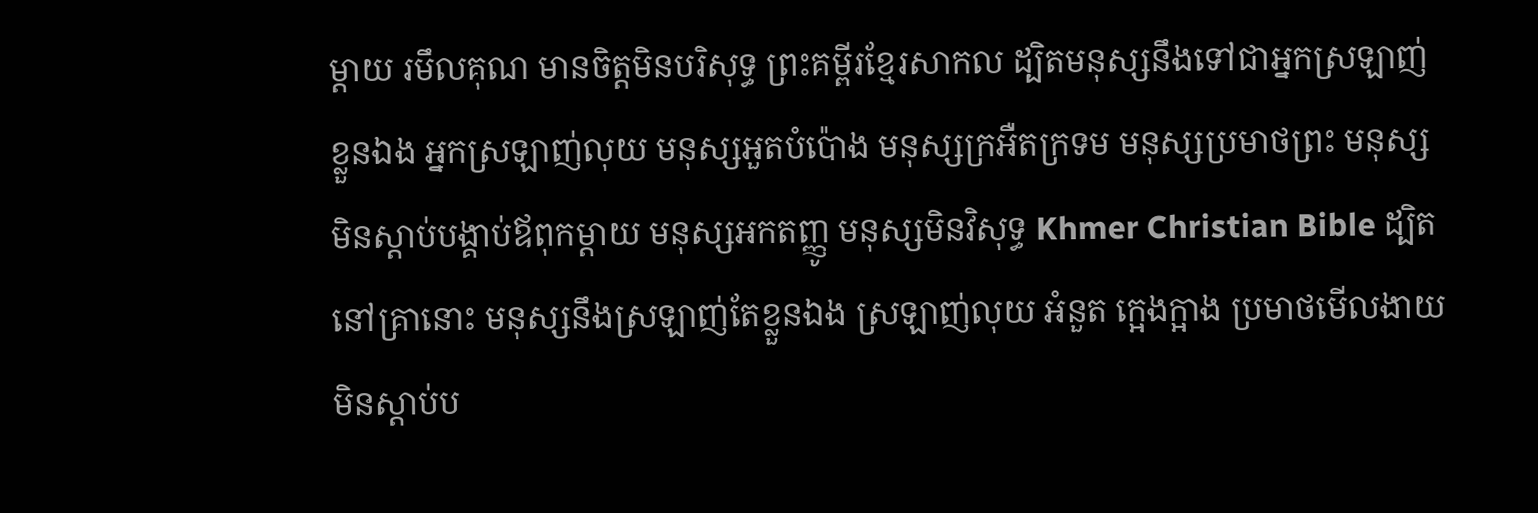ម្តាយ រមឹលគុណ មានចិត្តមិនបរិសុទ្ធ ព្រះគម្ពីរខ្មែរសាកល ដ្បិតមនុស្សនឹងទៅជាអ្នកស្រឡាញ់ខ្លួនឯង អ្នកស្រឡាញ់លុយ មនុស្សអួតបំប៉ោង មនុស្សក្រអឺតក្រទម មនុស្សប្រមាថព្រះ មនុស្សមិនស្ដាប់បង្គាប់ឪពុកម្ដាយ មនុស្សអកតញ្ញូ មនុស្សមិនវិសុទ្ធ Khmer Christian Bible ដ្បិតនៅគ្រានោះ មនុស្សនឹងស្រឡាញ់តែខ្លួនឯង ស្រឡាញ់លុយ អំនួត ក្អេងក្អាង ប្រមាថមើលងាយ មិនស្តាប់ប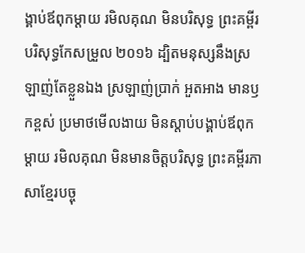ង្គាប់ឪពុកម្តាយ រមិលគុណ មិនបរិសុទ្ធ ព្រះគម្ពីរបរិសុទ្ធកែសម្រួល ២០១៦ ដ្បិតមនុស្សនឹងស្រឡាញ់តែខ្លួនឯង ស្រឡាញ់ប្រាក់ អួតអាង មានឫកខ្ពស់ ប្រមាថមើលងាយ មិនស្តាប់បង្គាប់ឪពុកម្តាយ រមិលគុណ មិនមានចិត្តបរិសុទ្ធ ព្រះគម្ពីរភាសាខ្មែរបច្ចុ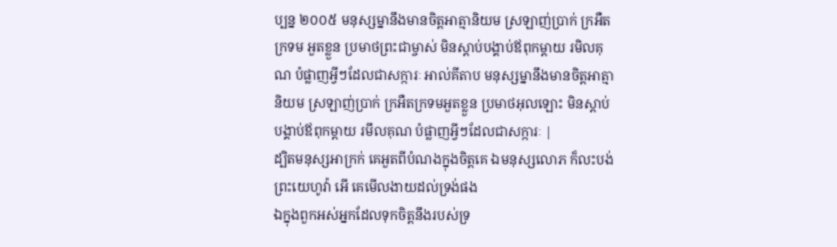ប្បន្ន ២០០៥ មនុស្សម្នានឹងមានចិត្តអាត្មានិយម ស្រឡាញ់ប្រាក់ ក្រអឺតក្រទម អួតខ្លួន ប្រមាថព្រះជាម្ចាស់ មិនស្ដាប់បង្គាប់ឪពុកម្ដាយ រមិលគុណ បំផ្លាញអ្វីៗដែលជាសក្ការៈ អាល់គីតាប មនុស្សម្នានឹងមានចិត្ដអាត្មានិយម ស្រឡាញ់ប្រាក់ ក្រអឺតក្រទមអួតខ្លួន ប្រមាថអុលឡោះ មិនស្ដាប់បង្គាប់ឪពុកម្ដាយ រមឹលគុណ បំផ្លាញអ្វីៗដែលជាសក្ការៈ |
ដ្បិតមនុស្សអាក្រក់ គេអួតពីបំណងក្នុងចិត្តគេ ឯមនុស្សលោភ ក៏លះបង់ព្រះយេហូវ៉ា អើ គេមើលងាយដល់ទ្រង់ផង
ឯក្នុងពួកអស់អ្នកដែលទុកចិត្តនឹងរបស់ទ្រ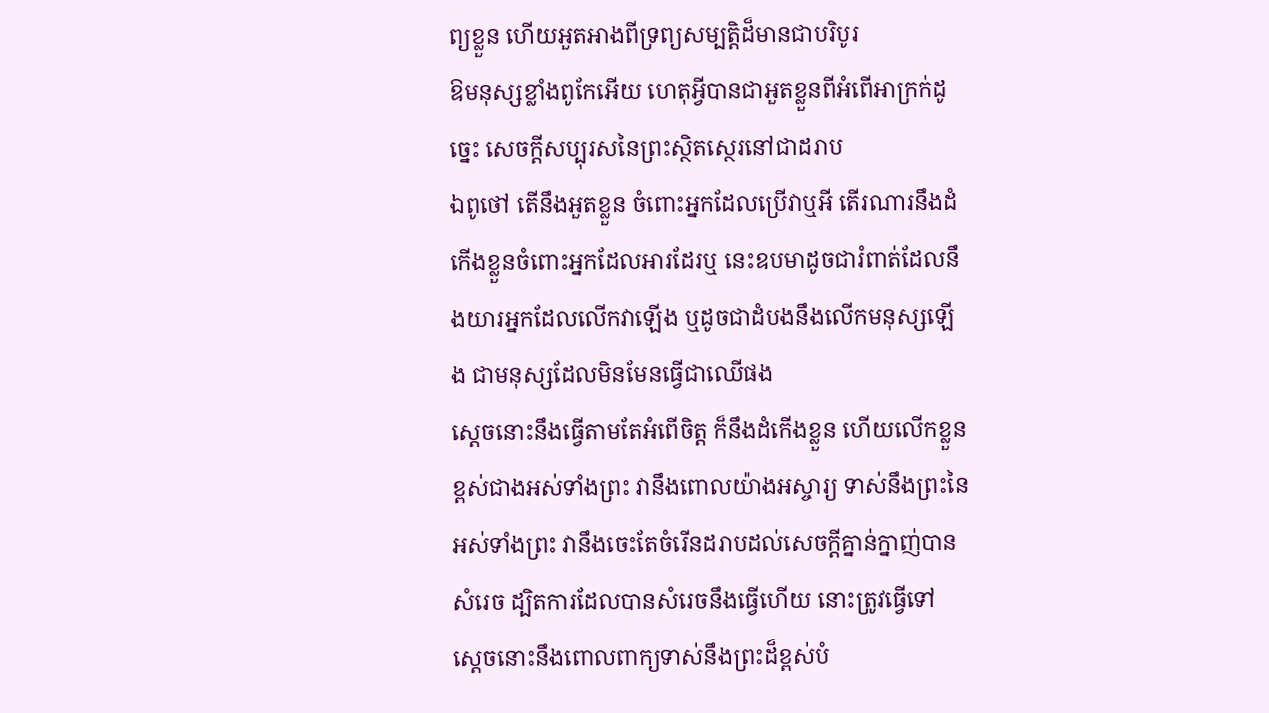ព្យខ្លួន ហើយអួតអាងពីទ្រព្យសម្បត្តិដ៏មានជាបរិបូរ
ឱមនុស្សខ្លាំងពូកែអើយ ហេតុអ្វីបានជាអួតខ្លួនពីអំពើអាក្រក់ដូច្នេះ សេចក្ដីសប្បុរសនៃព្រះស្ថិតស្ថេរនៅជាដរាប
ឯពូថៅ តើនឹងអួតខ្លួន ចំពោះអ្នកដែលប្រើវាឬអី តើរណារនឹងដំកើងខ្លួនចំពោះអ្នកដែលអារដែរឬ នេះឧបមាដូចជារំពាត់ដែលនឹងយារអ្នកដែលលើកវាឡើង ឬដូចជាដំបងនឹងលើកមនុស្សឡើង ជាមនុស្សដែលមិនមែនធ្វើជាឈើផង
ស្តេចនោះនឹងធ្វើតាមតែអំពើចិត្ត ក៏នឹងដំកើងខ្លួន ហើយលើកខ្លួនខ្ពស់ជាងអស់ទាំងព្រះ វានឹងពោលយ៉ាងអស្ចារ្យ ទាស់នឹងព្រះនៃអស់ទាំងព្រះ វានឹងចេះតែចំរើនដរាបដល់សេចក្ដីគ្នាន់ក្នាញ់បានសំរេច ដ្បិតការដែលបានសំរេចនឹងធ្វើហើយ នោះត្រូវធ្វើទៅ
ស្តេចនោះនឹងពោលពាក្យទាស់នឹងព្រះដ៏ខ្ពស់បំ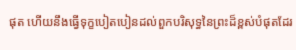ផុត ហើយនឹងធ្វើទុក្ខបៀតបៀនដល់ពួកបរិសុទ្ធនៃព្រះដ៏ខ្ពស់បំផុតដែរ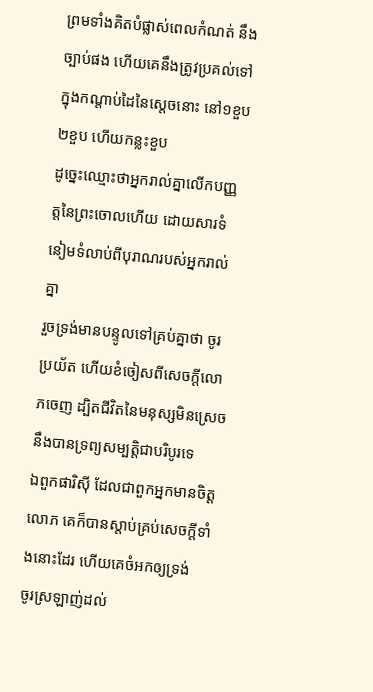ព្រមទាំងគិតបំផ្លាស់ពេលកំណត់ នឹងច្បាប់ផង ហើយគេនឹងត្រូវប្រគល់ទៅក្នុងកណ្តាប់ដៃនៃស្តេចនោះ នៅ១ខួប២ខួប ហើយកន្លះខួប
ដូច្នេះឈ្មោះថាអ្នករាល់គ្នាលើកបញ្ញត្តនៃព្រះចោលហើយ ដោយសារទំនៀមទំលាប់ពីបុរាណរបស់អ្នករាល់គ្នា
រួចទ្រង់មានបន្ទូលទៅគ្រប់គ្នាថា ចូរប្រយ័ត ហើយខំចៀសពីសេចក្ដីលោភចេញ ដ្បិតជីវិតនៃមនុស្សមិនស្រេចនឹងបានទ្រព្យសម្បត្តិជាបរិបូរទេ
ឯពួកផារិស៊ី ដែលជាពួកអ្នកមានចិត្តលោភ គេក៏បានស្តាប់គ្រប់សេចក្ដីទាំងនោះដែរ ហើយគេចំអកឲ្យទ្រង់
ចូរស្រឡាញ់ដល់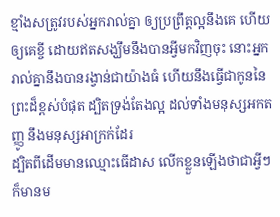ខ្មាំងសត្រូវរបស់អ្នករាល់គ្នា ឲ្យប្រព្រឹត្តល្អនឹងគេ ហើយឲ្យគេខ្ចី ដោយឥតសង្ឃឹមនឹងបានអ្វីមកវិញចុះ នោះអ្នករាល់គ្នានឹងបានរង្វាន់ជាយ៉ាងធំ ហើយនឹងធ្វើជាកូននៃព្រះដ៏ខ្ពស់បំផុត ដ្បិតទ្រង់តែងល្អ ដល់ទាំងមនុស្សអកតញ្ញូ នឹងមនុស្សអាក្រក់ដែរ
ដ្បិតពីដើមមានឈ្មោះធើដាស លើកខ្លួនឡើងថាជាអ្វីៗ ក៏មានម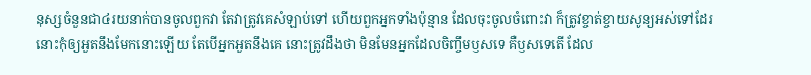នុស្សចំនួនជា៤រយនាក់បានចូលពួកវា តែវាត្រូវគេសំឡាប់ទៅ ហើយពួកអ្នកទាំងប៉ុន្មាន ដែលចុះចូលចំពោះវា ក៏ត្រូវខ្ចាត់ខ្ចាយសូន្យអស់ទៅដែរ
នោះកុំឲ្យអួតនឹងមែកនោះឡើយ តែបើអ្នកអួតនឹងគេ នោះត្រូវដឹងថា មិនមែនអ្នកដែលចិញ្ចឹមឫសទេ គឺឫសទេតើ ដែល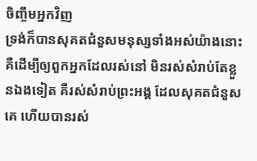ចិញ្ចឹមអ្នកវិញ
ទ្រង់ក៏បានសុគតជំនួសមនុស្សទាំងអស់យ៉ាងនោះ គឺដើម្បីឲ្យពួកអ្នកដែលរស់នៅ មិនរស់សំរាប់តែខ្លួនឯងទៀត គឺរស់សំរាប់ព្រះអង្គ ដែលសុគតជំនួសគេ ហើយបានរស់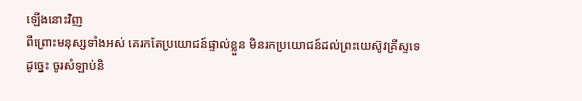ឡើងនោះវិញ
ពីព្រោះមនុស្សទាំងអស់ គេរកតែប្រយោជន៍ផ្ទាល់ខ្លួន មិនរកប្រយោជន៍ដល់ព្រះយេស៊ូវគ្រីស្ទទេ
ដូច្នេះ ចូរសំឡាប់និ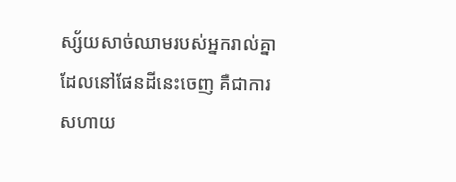ស្ស័យសាច់ឈាមរបស់អ្នករាល់គ្នា ដែលនៅផែនដីនេះចេញ គឺជាការសហាយ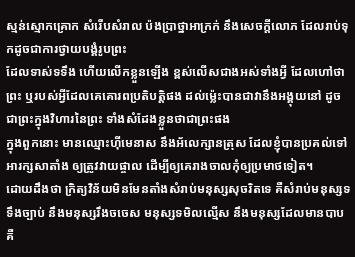ស្មន់ស្មោកគ្រោក សំរើបសំរាល ប៉ងប្រាថ្នាអាក្រក់ នឹងសេចក្ដីលោភ ដែលរាប់ទុកដូចជាការថ្វាយបង្គំរូបព្រះ
ដែលទាស់ទទឹង ហើយលើកខ្លួនឡើង ខ្ពស់លើសជាងអស់ទាំងអ្វី ដែលហៅថាព្រះ ឬរបស់អ្វីដែលគេគោរពប្រតិបត្តិផង ដល់ម៉្លេះបានជាវានឹងអង្គុយនៅ ដូចជាព្រះក្នុងវិហារនៃព្រះ ទាំងសំដែងខ្លួនថាជាព្រះផង
ក្នុងពួកនោះ មានឈ្មោះហ៊ីមេនាស នឹងអ័លេក្សានត្រុស ដែលខ្ញុំបានប្រគល់ទៅអារក្សសាតាំង ឲ្យត្រូវវាយផ្ចាល ដើម្បីឲ្យគេរាងចាលកុំឲ្យប្រមាថទៀត។
ដោយដឹងថា ក្រិត្យវិន័យមិនមែនតាំងសំរាប់មនុស្សសុចរិតទេ គឺសំរាប់មនុស្សទទឹងច្បាប់ នឹងមនុស្សរឹងចចេស មនុស្សទមិលល្មើស នឹងមនុស្សដែលមានបាប គឺ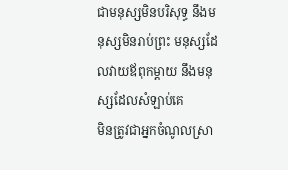ជាមនុស្សមិនបរិសុទ្ធ នឹងមនុស្សមិនរាប់ព្រះ មនុស្សដែលវាយឪពុកម្តាយ នឹងមនុស្សដែលសំឡាប់គេ
មិនត្រូវជាអ្នកចំណូលស្រា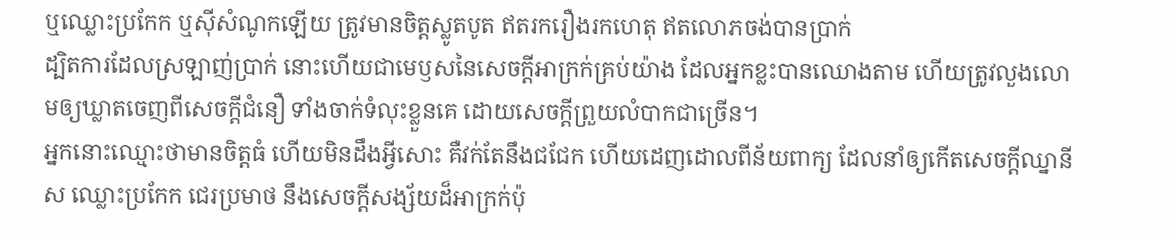ឬឈ្លោះប្រកែក ឬស៊ីសំណូកឡើយ ត្រូវមានចិត្តស្លូតបូត ឥតរករឿងរកហេតុ ឥតលោភចង់បានប្រាក់
ដ្បិតការដែលស្រឡាញ់ប្រាក់ នោះហើយជាមេឫសនៃសេចក្ដីអាក្រក់គ្រប់យ៉ាង ដែលអ្នកខ្លះបានឈោងតាម ហើយត្រូវលួងលោមឲ្យឃ្លាតចេញពីសេចក្ដីជំនឿ ទាំងចាក់ទំលុះខ្លួនគេ ដោយសេចក្ដីព្រួយលំបាកជាច្រើន។
អ្នកនោះឈ្មោះថាមានចិត្តធំ ហើយមិនដឹងអ្វីសោះ គឺវក់តែនឹងជជែក ហើយដេញដោលពីន័យពាក្យ ដែលនាំឲ្យកើតសេចក្ដីឈ្នានីស ឈ្លោះប្រកែក ជេរប្រមាថ នឹងសេចក្ដីសង្ស័យដ៏អាក្រក់ប៉ុ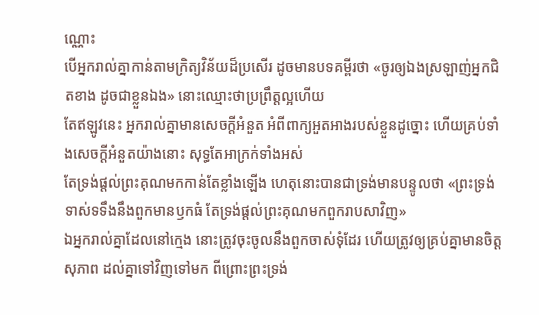ណ្ណោះ
បើអ្នករាល់គ្នាកាន់តាមក្រិត្យវិន័យដ៏ប្រសើរ ដូចមានបទគម្ពីរថា «ចូរឲ្យឯងស្រឡាញ់អ្នកជិតខាង ដូចជាខ្លួនឯង» នោះឈ្មោះថាប្រព្រឹត្តល្អហើយ
តែឥឡូវនេះ អ្នករាល់គ្នាមានសេចក្ដីអំនួត អំពីពាក្យអួតអាងរបស់ខ្លួនដូច្នោះ ហើយគ្រប់ទាំងសេចក្ដីអំនួតយ៉ាងនោះ សុទ្ធតែអាក្រក់ទាំងអស់
តែទ្រង់ផ្តល់ព្រះគុណមកកាន់តែខ្លាំងឡើង ហេតុនោះបានជាទ្រង់មានបន្ទូលថា «ព្រះទ្រង់ទាស់ទទឹងនឹងពួកមានឫកធំ តែទ្រង់ផ្តល់ព្រះគុណមកពួករាបសាវិញ»
ឯអ្នករាល់គ្នាដែលនៅក្មេង នោះត្រូវចុះចូលនឹងពួកចាស់ទុំដែរ ហើយត្រូវឲ្យគ្រប់គ្នាមានចិត្តសុភាព ដល់គ្នាទៅវិញទៅមក ពីព្រោះព្រះទ្រង់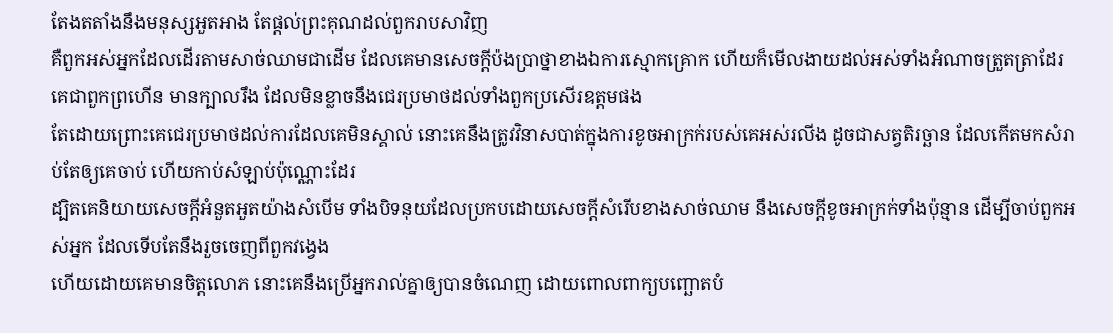តែងតតាំងនឹងមនុស្សអួតអាង តែផ្តល់ព្រះគុណដល់ពួករាបសាវិញ
គឺពួកអស់អ្នកដែលដើរតាមសាច់ឈាមជាដើម ដែលគេមានសេចក្ដីប៉ងប្រាថ្នាខាងឯការស្មោកគ្រោក ហើយក៏មើលងាយដល់អស់ទាំងអំណាចត្រួតត្រាដែរ គេជាពួកព្រហើន មានក្បាលរឹង ដែលមិនខ្លាចនឹងជេរប្រមាថដល់ទាំងពួកប្រសើរឧត្តមផង
តែដោយព្រោះគេជេរប្រមាថដល់ការដែលគេមិនស្គាល់ នោះគេនឹងត្រូវវិនាសបាត់ក្នុងការខូចអាក្រក់របស់គេអស់រលីង ដូចជាសត្វតិរច្ឆាន ដែលកើតមកសំរាប់តែឲ្យគេចាប់ ហើយកាប់សំឡាប់ប៉ុណ្ណោះដែរ
ដ្បិតគេនិយាយសេចក្ដីអំនួតអួតយ៉ាងសំបើម ទាំងបិទនុយដែលប្រកបដោយសេចក្ដីសំរើបខាងសាច់ឈាម នឹងសេចក្ដីខូចអាក្រក់ទាំងប៉ុន្មាន ដើម្បីចាប់ពួកអស់អ្នក ដែលទើបតែនឹងរួចចេញពីពួកវង្វេង
ហើយដោយគេមានចិត្តលោភ នោះគេនឹងប្រើអ្នករាល់គ្នាឲ្យបានចំណេញ ដោយពោលពាក្យបញ្ឆោតបំ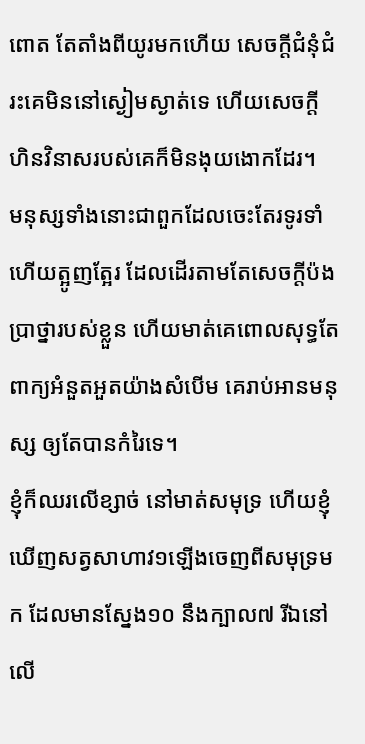ពោត តែតាំងពីយូរមកហើយ សេចក្ដីជំនុំជំរះគេមិននៅស្ងៀមស្ងាត់ទេ ហើយសេចក្ដីហិនវិនាសរបស់គេក៏មិនងុយងោកដែរ។
មនុស្សទាំងនោះជាពួកដែលចេះតែរទូរទាំ ហើយត្អូញត្អែរ ដែលដើរតាមតែសេចក្ដីប៉ងប្រាថ្នារបស់ខ្លួន ហើយមាត់គេពោលសុទ្ធតែពាក្យអំនួតអួតយ៉ាងសំបើម គេរាប់អានមនុស្ស ឲ្យតែបានកំរៃទេ។
ខ្ញុំក៏ឈរលើខ្សាច់ នៅមាត់សមុទ្រ ហើយខ្ញុំឃើញសត្វសាហាវ១ឡើងចេញពីសមុទ្រមក ដែលមានស្នែង១០ នឹងក្បាល៧ រីឯនៅលើ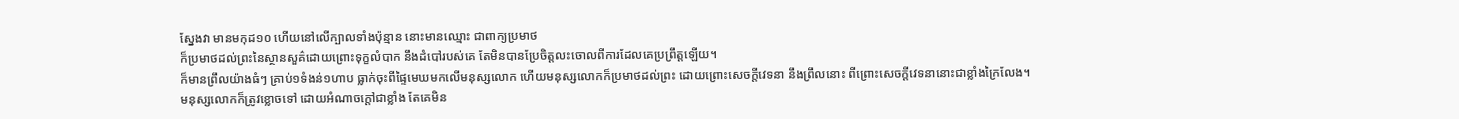ស្នែងវា មានមកុដ១០ ហើយនៅលើក្បាលទាំងប៉ុន្មាន នោះមានឈ្មោះ ជាពាក្យប្រមាថ
ក៏ប្រមាថដល់ព្រះនៃស្ថានសួគ៌ដោយព្រោះទុក្ខលំបាក នឹងដំបៅរបស់គេ តែមិនបានប្រែចិត្តលះចោលពីការដែលគេប្រព្រឹត្តឡើយ។
ក៏មានព្រឹលយ៉ាងធំៗ គ្រាប់១ទំងន់១ហាប ធ្លាក់ចុះពីផ្ទៃមេឃមកលើមនុស្សលោក ហើយមនុស្សលោកក៏ប្រមាថដល់ព្រះ ដោយព្រោះសេចក្ដីវេទនា នឹងព្រឹលនោះ ពីព្រោះសេចក្ដីវេទនានោះជាខ្លាំងក្រៃលែង។
មនុស្សលោកក៏ត្រូវខ្លោចទៅ ដោយអំណាចក្តៅជាខ្លាំង តែគេមិន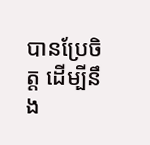បានប្រែចិត្ត ដើម្បីនឹង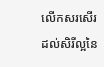លើកសរសើរដល់សិរីល្អនៃ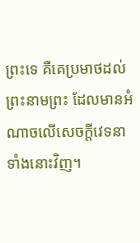ព្រះទេ គឺគេប្រមាថដល់ព្រះនាមព្រះ ដែលមានអំណាចលើសេចក្ដីវេទនាទាំងនោះវិញ។